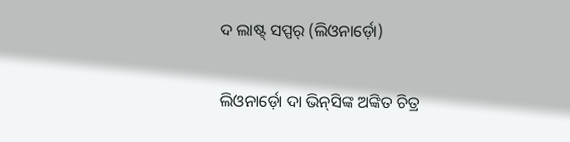ଦ ଲାଷ୍ଟ୍ ସପ୍ପର୍ (ଲିଓନାର୍ଡ଼ୋ)

ଲିଓନାର୍ଡ଼ୋ ଦା ଭିନ୍‍ସିଙ୍କ ଅଙ୍କିତ ଚିତ୍ର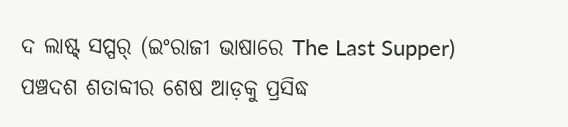ଦ ଲାଷ୍ଟ୍ ସପ୍ପର୍ (ଇଂରାଜୀ ଭାଷାରେ The Last Supper) ପଞ୍ଚଦଶ ଶତାବ୍ଦୀର ଶେଷ ଆଡ଼କୁ ପ୍ରସିଦ୍ଧ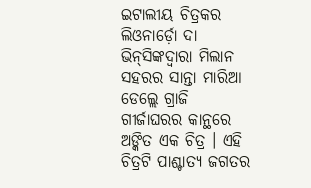ଇଟାଲୀୟ ଚିତ୍ରକର ଲିଓନାର୍ଡ଼ୋ ଦା ଭିନ୍‍ସିଙ୍କଦ୍ୱାରା ମିଲାନ ସହରର ସାନ୍ତା ମାରିଆ ଡେଲ୍ଲେ ଗ୍ରାଜି ଗୀର୍ଜାଘରର କାନ୍ଥରେ ଅଙ୍କିତ ଏକ ଚିତ୍ର । ଏହି ଚିତ୍ରଟି ପାଶ୍ଚାତ୍ୟ ଜଗତର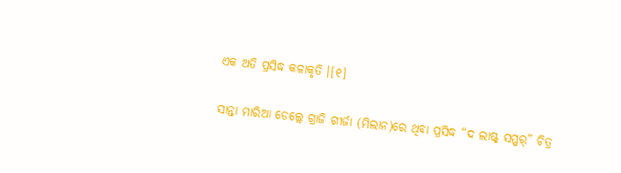ଏକ ଅତି ପ୍ରସିଦ୍ଧ କଳାକୃତି ।[୧]

ସାନ୍ତା ମାରିଆ ଡେଲ୍ଲେ ଗ୍ରାଜି ଗୀର୍ଜା (ମିଲାନ)ରେ ଥିବା ପ୍ରସିଦ୍ଧ “ଦ ଲାଷ୍ଟ୍ ସପ୍ପର୍” ଚିତ୍ର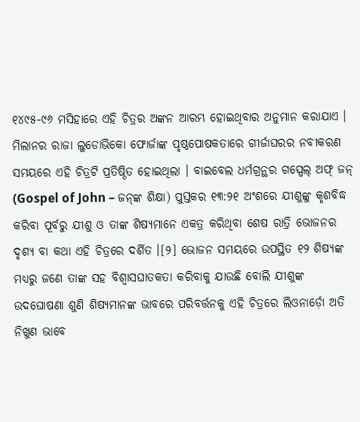୧୪୯୫-୯୬ ମସିହାରେ ଏହି ଚିତ୍ରର ଅଙ୍କନ ଆରମ୍ଭ ହୋଇଥିବାର ଅନୁମାନ କରାଯାଏ । ମିଲାନର ରାଜା ଲୁଡୋଭିକୋ ଫୋର୍ଜାଙ୍କ ପୃଷ୍ଠପୋଷକତାରେ ଗୀର୍ଜାଘରର ନବୀକରଣ ସମୟରେ ଏହି ଚିତ୍ରଟି ପ୍ରତିଷ୍ଠିତ ହୋଇଥିଲା । ବାଇବେଲ ଧର୍ମଗ୍ରନ୍ଥର ଗସ୍ପେଲ୍ ଅଫ୍ ଜନ୍ (Gospel of John – ଜନ୍‍ଙ୍କ ଶିକ୍ଷା) ପୁସ୍ତକର ୧୩:୨୧ ଅଂଶରେ ଯୀଶୁଙ୍କୁ କୃଶବିଦ୍ଧ କରିବା ପୂର୍ବରୁ ଯୀଶୁ ଓ ତାଙ୍କ ଶିଷ୍ୟମାନେ ଏକତ୍ର କରିଥିବା ଶେଷ ରାତ୍ରି ଭୋଜନର ଦୃଶ୍ୟ ବା କଥା ଏହି ଚିତ୍ରରେ ଦର୍ଶିତ ।[୨] ଭୋଜନ ସମୟରେ ଉପସ୍ଥିତ ୧୨ ଶିଷ୍ୟଙ୍କ ମଧ୍ୟରୁ ଜଣେ ତାଙ୍କ ସହ ବିଶ୍ୱାସଘାତକତା କରିବାକୁ ଯାଉଛି ବୋଲି ଯୀଶୁଙ୍କ ଉଦଘୋଷଣା ଶୁଣି ଶିଷ୍ୟମାନଙ୍କ ଭାବରେ ପରିବର୍ତ୍ତନକୁ ଏହି ଚିତ୍ରରେ ଲିଓନାର୍ଡ଼ୋ ଅତି ନିଖୁଣ ଭାବେ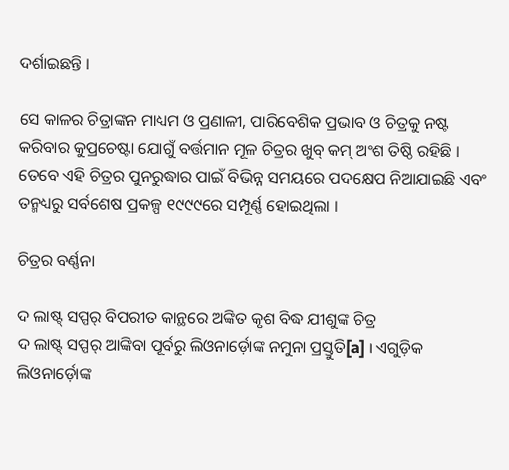ଦର୍ଶାଇଛନ୍ତି ।

ସେ କାଳର ଚିତ୍ରାଙ୍କନ ମାଧ୍ୟମ ଓ ପ୍ରଣାଳୀ, ପାରିବେଶିକ ପ୍ରଭାବ ଓ ଚିତ୍ରକୁ ନଷ୍ଟ କରିବାର କୁପ୍ରଚେଷ୍ଟା ଯୋଗୁଁ ବର୍ତ୍ତମାନ ମୂଳ ଚିତ୍ରର ଖୁବ୍ କମ୍ ଅଂଶ ତିଷ୍ଠି ରହିଛି । ତେବେ ଏହି ଚିତ୍ରର ପୁନରୁଦ୍ଧାର ପାଇଁ ବିଭିନ୍ନ ସମୟରେ ପଦକ୍ଷେପ ନିଆଯାଇଛି ଏବଂ ତନ୍ମଧ୍ୟରୁ ସର୍ବଶେଷ ପ୍ରକଳ୍ପ ୧୯୯୯ରେ ସମ୍ପୂର୍ଣ୍ଣ ହୋଇଥିଲା ।

ଚିତ୍ରର ବର୍ଣ୍ଣନା

ଦ ଲାଷ୍ଟ୍ ସପ୍ପର୍ ବିପରୀତ କାନ୍ଥରେ ଅଙ୍କିତ କୃଶ ବିଦ୍ଧ ଯୀଶୁଙ୍କ ଚିତ୍ର
ଦ ଲାଷ୍ଟ୍ ସପ୍ପର୍ ଆଙ୍କିବା ପୂର୍ବରୁ ଲିଓନାର୍ଡ଼ୋଙ୍କ ନମୁନା ପ୍ରସ୍ତୁତି[a] । ଏଗୁଡ଼ିକ ଲିଓନାର୍ଡ଼ୋଙ୍କ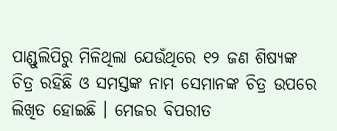ପାଣ୍ଡୁଲିପିରୁ ମିଳିଥିଲା ଯେଉଁଥିରେ ୧୨ ଜଣ ଶିଷ୍ୟଙ୍କ ଚିତ୍ର ରହିଛି ଓ ସମସ୍ତଙ୍କ ନାମ ସେମାନଙ୍କ ଚିତ୍ର ଉପରେ ଲିଖିତ ହୋଇଛି । ମେଜର ବିପରୀତ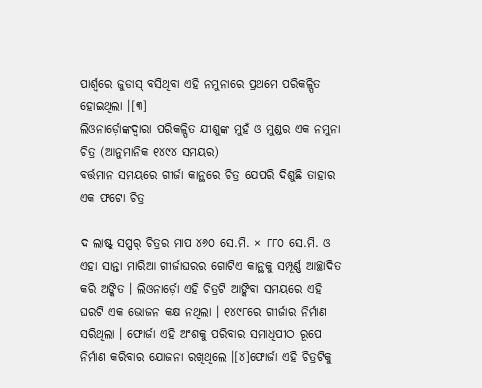ପାର୍ଶ୍ୱରେ ଜୁଡାସ୍ ବସିଥିବା ଏହି ନମୁନାରେ ପ୍ରଥମେ ପରିକଳ୍ପିତ ହୋଇଥିଲା ।[୩]
ଲିଓନାର୍ଡ଼ୋଙ୍କଦ୍ୱାରା ପରିକଳ୍ପିତ ଯୀଶୁଙ୍କ ମୁହଁ ଓ ମୁଣ୍ଡର ଏକ ନମୁନା ଚିତ୍ର (ଆନୁମାନିକ ୧୪୯୪ ସମୟର)
ବର୍ତ୍ତମାନ ସମୟରେ ଗୀର୍ଜା କାନ୍ଥରେ ଚିତ୍ର ଯେପରି ଦିଶୁଛି ତାହାର ଏକ ଫଟୋ ଚିତ୍ର

ଦ ଲାଷ୍ଟ୍ ସପ୍ପର୍ ଚିତ୍ରର ମାପ ୪୬୦ ସେ.ମି. × ୮୮୦ ସେ.ମି. ଓ ଏହା ସାନ୍ତା ମାରିଆ ଗୀର୍ଜାଘରର ଗୋଟିଏ କାନ୍ଥକୁ ସମ୍ପୂର୍ଣ୍ଣ ଆଚ୍ଛାଦିତ କରି ଅଙ୍କିତ । ଲିଓନାର୍ଡ଼ୋ ଏହି ଚିତ୍ରଟି ଆଙ୍କିବା ସମୟରେ ଏହି ଘରଟି ଏକ ଭୋଜନ କକ୍ଷ ନଥିଲା । ୧୪୯୮ରେ ଗୀର୍ଜାର ନିର୍ମାଣ ସରିଥିଲା । ଫୋର୍ଜା ଏହି ଅଂଶକୁ ପରିବାର ସମାଧିପୀଠ ରୂପେ ନିର୍ମାଣ କରିବାର ଯୋଜନା ରଖିଥିଲେ ।[୪]ଫୋର୍ଜା ଏହି ଚିତ୍ରଟିକୁ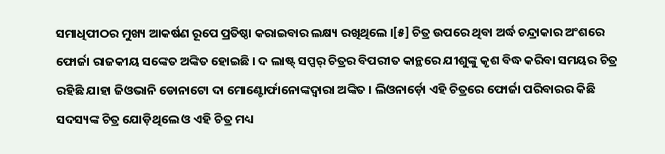ସମାଧିପୀଠର ମୁଖ୍ୟ ଆକର୍ଷଣ ରୂପେ ପ୍ରତିଷ୍ଠା କରାଇବାର ଲକ୍ଷ୍ୟ ରଖିଥିଲେ ।[୫] ଚିତ୍ର ଉପରେ ଥିବା ଅର୍ଦ୍ଧ ଚନ୍ଦ୍ରାକାର ଅଂଶରେ ଫୋର୍ଜା ରାଜକୀୟ ସଙ୍କେତ ଅଙ୍କିତ ହୋଇଛି । ଦ ଲାଷ୍ଟ୍ ସପ୍ପର୍ ଚିତ୍ରର ବିପରୀତ କାନ୍ଥରେ ଯୀଶୁଙ୍କୁ କୃଶ ବିଦ୍ଧ କରିବା ସମୟର ଚିତ୍ର ରହିଛି ଯାହା ଜିଓଭାନି ଡୋନାଟୋ ଦା ମୋଣ୍ଟୋର୍ଫାନୋଙ୍କଦ୍ୱାରା ଅଙ୍କିତ । ଲିଓନାର୍ଡ଼ୋ ଏହି ଚିତ୍ରରେ ଫୋର୍ଜା ପରିବାରର କିଛି ସଦସ୍ୟଙ୍କ ଚିତ୍ର ଯୋଡ଼ିଥିଲେ ଓ ଏହି ଚିତ୍ର ମଧ୍ୟ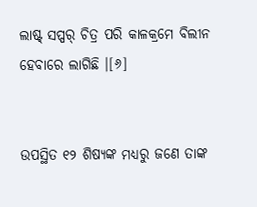ଲାଷ୍ଟ୍ ସପ୍ପର୍ ଚିତ୍ର ପରି କାଳକ୍ରମେ ବିଲୀନ ହେବାରେ ଲାଗିଛି ।[୬]


ଉପସ୍ଥିତ ୧୨ ଶିଷ୍ୟଙ୍କ ମଧ୍ୟରୁ ଜଣେ ତାଙ୍କ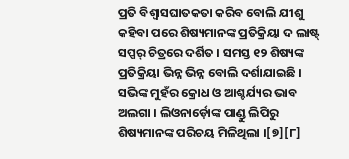ପ୍ରତି ବିଶ୍ୱାସଘାତକତା କରିବ ବୋଲି ଯୀଶୁ କହିବା ପରେ ଶିଷ୍ୟମାନଙ୍କ ପ୍ରତିକ୍ରିୟା ଦ ଲାଷ୍ଟ୍ ସପ୍ପର୍ ଚିତ୍ରରେ ଦର୍ଶିତ । ସମସ୍ତ ୧୨ ଶିଷ୍ୟଙ୍କ ପ୍ରତିକ୍ରିୟା ଭିନ୍ନ ଭିନ୍ନ ବୋଲି ଦର୍ଶାଯାଇଛି । ସଭିଙ୍କ ମୁହଁର କ୍ରୋଧ ଓ ଆଶ୍ଚର୍ଯ୍ୟର ଭାବ ଅଲଗା । ଲିଓନାର୍ଡ଼ୋଙ୍କ ପାଣ୍ଡୁ ଲିପିରୁ ଶିଷ୍ୟମାନଙ୍କ ପରିଚୟ ମିଳିଥିଲା ।[୭][୮]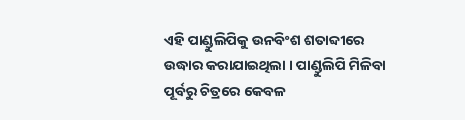ଏହି ପାଣ୍ଡୁଲିପିକୁ ଉନବିଂଶ ଶତାବ୍ଦୀରେ ଉଦ୍ଧାର କରାଯାଇଥିଲା । ପାଣ୍ଡୁଲିପି ମିଳିବା ପୂର୍ବରୁ ଚିତ୍ରରେ କେବଳ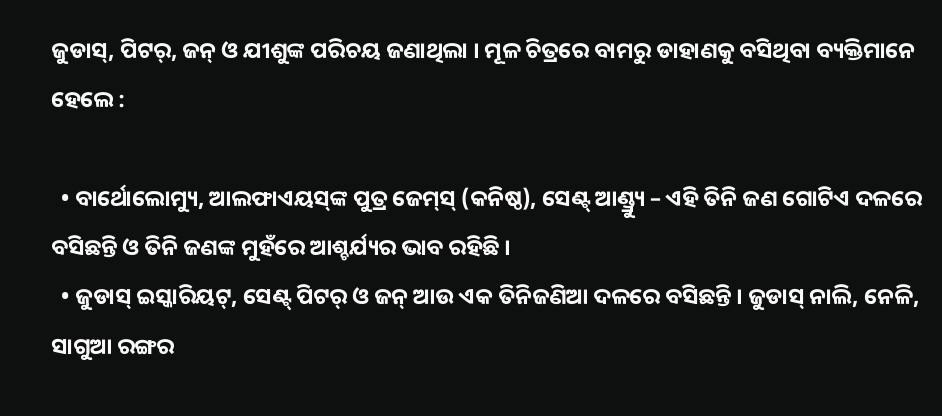ଜୁଡାସ୍, ପିଟର୍, ଜନ୍ ଓ ଯୀଶୁଙ୍କ ପରିଚୟ ଜଣାଥିଲା । ମୂଳ ଚିତ୍ରରେ ବାମରୁ ଡାହାଣକୁ ବସିଥିବା ବ୍ୟକ୍ତିମାନେ ହେଲେ :

  • ବାର୍ଥୋଲୋମ୍ୟୁ, ଆଲଫାଏୟସ୍‍ଙ୍କ ପୁତ୍ର ଜେମ୍‍ସ୍ (କନିଷ୍ଠ), ସେଣ୍ଟ୍ ଆଣ୍ଡ୍ର୍ୟୁ – ଏହି ତିନି ଜଣ ଗୋଟିଏ ଦଳରେ ବସିଛନ୍ତି ଓ ତିନି ଜଣଙ୍କ ମୁହଁରେ ଆଶ୍ଚର୍ଯ୍ୟର ଭାବ ରହିଛି ।
  • ଜୁଡାସ୍ ଇସ୍କାରିୟଟ୍, ସେଣ୍ଟ୍ ପିଟର୍ ଓ ଜନ୍ ଆଉ ଏକ ତିନିଜଣିଆ ଦଳରେ ବସିଛନ୍ତି । ଜୁଡାସ୍ ନାଲି, ନେଳି, ସାଗୁଆ ରଙ୍ଗର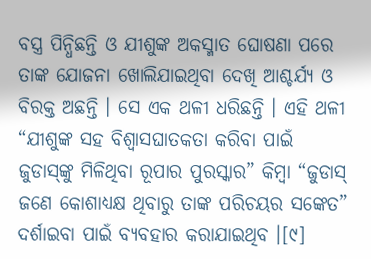ବସ୍ତ୍ର ପିନ୍ଧିଛନ୍ତି ଓ ଯୀଶୁଙ୍କ ଅକସ୍ମାତ ଘୋଷଣା ପରେ ତାଙ୍କ ଯୋଜନା ଖୋଲିଯାଇଥିବା ଦେଖି ଆଶ୍ଚର୍ଯ୍ୟ ଓ ବିରକ୍ତ ଅଛନ୍ତି । ସେ ଏକ ଥଳୀ ଧରିଛନ୍ତି । ଏହି ଥଳୀ “ଯୀଶୁଙ୍କ ସହ ବିଶ୍ୱାସଘାତକତା କରିବା ପାଇଁ ଜୁଡାସ୍‍ଙ୍କୁ ମିଳିଥିବା ରୂପାର ପୁରସ୍କାର” କିମ୍ବା “ଜୁଡାସ୍ ଜଣେ କୋଶାଧ୍ୟକ୍ଷ ଥିବାରୁ ତାଙ୍କ ପରିଚୟର ସଙ୍କେତ” ଦର୍ଶାଇବା ପାଇଁ ବ୍ୟବହାର କରାଯାଇଥିବ ।[୯]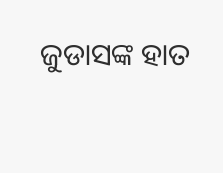ଜୁଡାସଙ୍କ ହାତ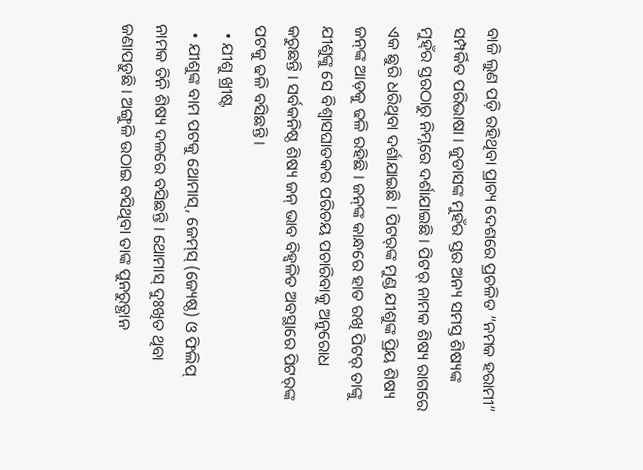ବାଜି ଲୁଣ ପଡ଼ି ରହିଥିବା ପ୍ରାଚ୍ୟ ଦେଶରେ ପ୍ରଚଳିତ “ନମକ ହରାମୀ” ସମ୍ପର୍କିତ ପରିଭାଷା । ଜୁଡାସଙ୍କ ମୁହଁର ସ୍ତର ଅନ୍ୟ ସମସ୍ତ ଶିଷ୍ୟଙ୍କ ମୁହ୍ଁର ସ୍ତରଠାରୁ ନିମ୍ନରେ ଦର୍ଶାଯାଇଛି । ପିଟର୍ ନାମକ ଶିଷ୍ୟ ରାଗରେ ଏକ ଛୁରି ଧରିଥିବା ଦର୍ଶାଯାଇଛି । ପିଟର୍‍ଙ୍କ ମୁଣ୍ଡ ଯୀଶୁଙ୍କ ପ୍ରିୟ ଶିଷ୍ୟ ଜନ୍‍ଙ୍କ ଆଡ଼କୁ ଢଳି ରହିଛି । ଜନ୍‍ଙ୍କ କାନ୍ଧରେ ହାତ ରଖି ପିଟର୍ ତାଙ୍କୁ ଯୀଶୁଙ୍କୁ ସେ ବିଶ୍ୱାସଘାତକର ପରିଚୟ ପଚାରିବାକୁ ଅନୁରୋଧ କରୁଛନ୍ତି । ସର୍ବକନିଷ୍ଠ ଶିଷ୍ୟ ଜନ୍ ଭାବ ବିହ୍ୱଳିତ ଅବସ୍ଥାରେ ପିଟର୍‍ଙ୍କ ପଟକୁ ଢଳି ବସିଛନ୍ତି ।
  • ଯୀଶୁ ଖ୍ରୀଷ୍ଟ
  • ଯୀଶୁଙ୍କ ବାମ ପଟକୁ ଥୋମାସ୍, ଜେମ୍‍ସ୍ (ଜ୍ୟେଷ୍ଠ) ଓ ଫିଲିପ୍ ନାମକ ତିନି ଶିଷ୍ୟ ଦଳରେ ବସିଛନ୍ତି । ଥୋମାସ୍‍ ଦୁଃଖିତ ଥିବା ଜଣାପଡ଼ୁଛି । ଅଙ୍ଗୁଳି ଉଠାଇ ବସିଥିବା ତାଙ୍କ ପୁନରୁତ୍ଥାନ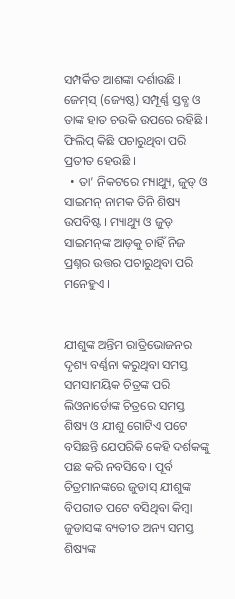ସମ୍ପର୍କିତ ଆଶଙ୍କା ଦର୍ଶାଉଛି । ଜେମ୍‍ସ୍ (ଜ୍ୟେଷ୍ଠ) ସମ୍ପୂର୍ଣ୍ଣ ସ୍ତବ୍ଧ ଓ ତାଙ୍କ ହାତ ଚଉକି ଉପରେ ରହିଛି । ଫିଲିପ୍ କିଛି ପଚାରୁଥିବା ପରି ପ୍ରତୀତ ହେଉଛି ।
  • ତା’ ନିକଟରେ ମ୍ୟାଥ୍ୟୁ, ଜୁଡ୍ ଓ ସାଇମନ୍ ନାମକ ତିନି ଶିଷ୍ୟ ଉପବିଷ୍ଟ । ମ୍ୟାଥ୍ୟୁ ଓ ଜୁଡ୍ ସାଇମନ୍‍ଙ୍କ ଆଡ଼କୁ ଚାହିଁ ନିଜ ପ୍ରଶ୍ନର ଉତ୍ତର ପଚାରୁଥିବା ପରି ମନେହୁଏ ।


ଯୀଶୁଙ୍କ ଅନ୍ତିମ ରାତ୍ରିଭୋଜନର ଦୃଶ୍ୟ ବର୍ଣ୍ଣନା କରୁଥିବା ସମସ୍ତ ସମସାମୟିକ ଚିତ୍ରଙ୍କ ପରି ଲିଓନାର୍ଡୋଙ୍କ ଚିତ୍ରରେ ସମସ୍ତ ଶିଷ୍ୟ ଓ ଯୀଶୁ ଗୋଟିଏ ପଟେ ବସିଛନ୍ତି ଯେପରିକି କେହି ଦର୍ଶକଙ୍କୁ ପଛ କରି ନବସିବେ । ପୂର୍ବ ଚିତ୍ରମାନଙ୍କରେ ଜୁଡାସ୍ ଯୀଶୁଙ୍କ ବିପରୀତ ପଟେ ବସିଥିବା କିମ୍ବା ଜୁଡାସଙ୍କ ବ୍ୟତୀତ ଅନ୍ୟ ସମସ୍ତ ଶିଷ୍ୟଙ୍କ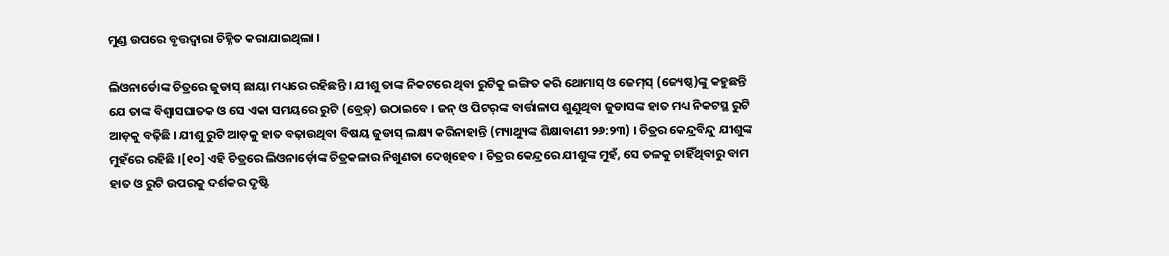ମୁଣ୍ଡ ଉପରେ ବୃତ୍ତଦ୍ୱାରା ଚିହ୍ନିତ କରାଯାଇଥିଲା ।

ଲିଓନାର୍ଡୋଙ୍କ ଚିତ୍ରରେ ଜୁଡାସ୍ ଛାୟା ମଧ୍ୟରେ ରହିଛନ୍ତି । ଯୀଶୁ ତାଙ୍କ ନିକଟରେ ଥିବା ରୁଟିକୁ ଇଙ୍ଗିତ କରି ଥୋମାସ୍ ଓ ଜେମ୍‍ସ୍ (ଜ୍ୟେଷ୍ଠ)ଙ୍କୁ କହୁଛନ୍ତି ଯେ ତାଙ୍କ ବିଶ୍ୱାସଘାତକ ଓ ସେ ଏକା ସମୟରେ ରୁଟି (ବ୍ରେଡ଼୍) ଉଠାଇବେ । ଜନ୍ ଓ ପିଟର୍‍ଙ୍କ ବାର୍ତ୍ତାଳାପ ଶୁଣୁଥିବା ଜୁଡାସଙ୍କ ହାତ ମଧ୍ୟ ନିକଟସ୍ଥ ରୁଟି ଆଡ଼କୁ ବଢ଼ିଛି । ଯୀଶୁ ରୁଟି ଆଡ଼କୁ ହାତ ବଢ଼ାଉଥିବା ବିଷୟ ଜୁଡାସ୍ ଲକ୍ଷ୍ୟ କରିନାହାନ୍ତି (ମ୍ୟାଥ୍ୟୁଙ୍କ ଶିକ୍ଷାବାଣୀ ୨୬:୨୩) । ଚିତ୍ରର କେନ୍ଦ୍ରବିନ୍ଦୁ ଯୀଶୁଙ୍କ ମୁହଁରେ ରହିଛି ।[୧୦] ଏହି ଚିତ୍ରରେ ଲିଓନାର୍ଡ଼ୋଙ୍କ ଚିତ୍ରକଳାର ନିଖୁଣତା ଦେଖିହେବ । ଚିତ୍ରର କେନ୍ଦ୍ରରେ ଯୀଶୁଙ୍କ ମୁହଁ, ସେ ତଳକୁ ଚାହିଁଥିବାରୁ ବାମ ହାତ ଓ ରୁଟି ଉପରକୁ ଦର୍ଶକର ଦୃଷ୍ଟି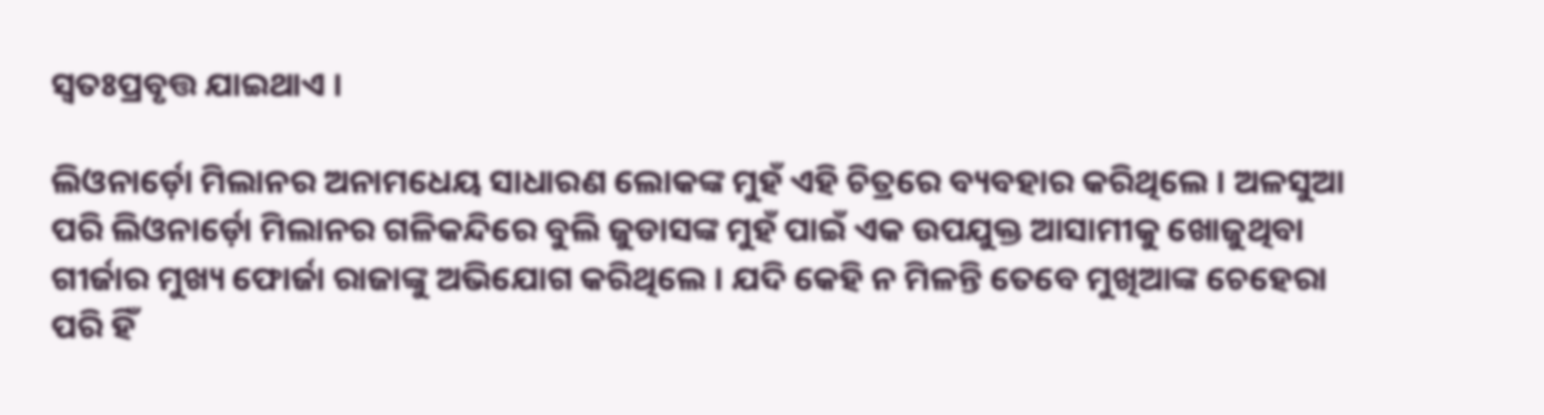ସ୍ୱତଃପ୍ରବୃତ୍ତ ଯାଇଥାଏ ।

ଲିଓନାର୍ଡ଼ୋ ମିଲାନର ଅନାମଧେୟ ସାଧାରଣ ଲୋକଙ୍କ ମୁହଁ ଏହି ଚିତ୍ରରେ ବ୍ୟବହାର କରିଥିଲେ । ଅଳସୁଆ ପରି ଲିଓନାର୍ଡ଼ୋ ମିଲାନର ଗଳିକନ୍ଦିରେ ବୁଲି ଜୁଡାସଙ୍କ ମୁହଁ ପାଇଁ ଏକ ଉପଯୁକ୍ତ ଆସାମୀକୁ ଖୋଜୁଥିବା ଗୀର୍ଜାର ମୁଖ୍ୟ ଫୋର୍ଜା ରାଜାଙ୍କୁ ଅଭିଯୋଗ କରିଥିଲେ । ଯଦି କେହି ନ ମିଳନ୍ତି ତେବେ ମୁଖିଆଙ୍କ ଚେହେରା ପରି ହିଁ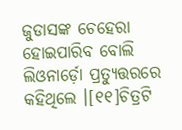ଜୁଡାସଙ୍କ ଚେହେରା ହୋଇପାରିବ ବୋଲି ଲିଓନାର୍ଡ଼ୋ ପ୍ରତ୍ୟୁତ୍ତରରେ କହିଥିଲେ ।[୧୧]ଚିତ୍ରଟି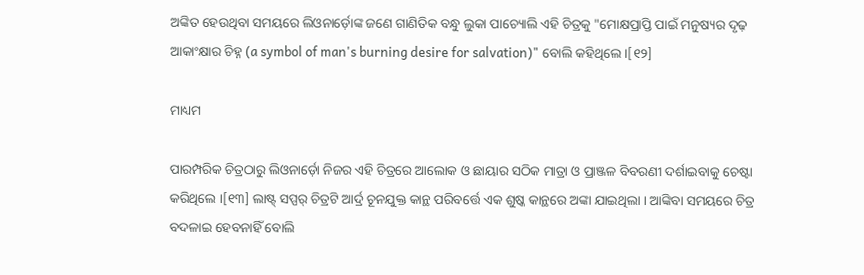ଅଙ୍କିତ ହେଉଥିବା ସମୟରେ ଲିଓନାର୍ଡ଼ୋଙ୍କ ଜଣେ ଗାଣିତିକ ବନ୍ଧୁ ଲୁକା ପାଚ୍ୟୋଲି ଏହି ଚିତ୍ରକୁ "ମୋକ୍ଷପ୍ରାପ୍ତି ପାଇଁ ମନୁଷ୍ୟର ଦୃଢ଼ ଆକାଂକ୍ଷାର ଚିହ୍ନ (a symbol of man's burning desire for salvation)" ବୋଲି କହିଥିଲେ ।[୧୨]

ମାଧ୍ୟମ

ପାରମ୍ପରିକ ଚିତ୍ରଠାରୁ ଲିଓନାର୍ଡ଼ୋ ନିଜର ଏହି ଚିତ୍ରରେ ଆଲୋକ ଓ ଛାୟାର ସଠିକ ମାତ୍ରା ଓ ପ୍ରାଞ୍ଜଳ ବିବରଣୀ ଦର୍ଶାଇବାକୁ ଚେଷ୍ଟା କରିଥିଲେ ।[୧୩] ଲାଷ୍ଟ୍ ସପ୍ପର୍ ଚିତ୍ରଟି ଆର୍ଦ୍ର ଚୂନଯୁକ୍ତ କାନ୍ଥ ପରିବର୍ତ୍ତେ ଏକ ଶୁଷ୍କ କାନ୍ଥରେ ଅଙ୍କା ଯାଇଥିଲା । ଆଙ୍କିବା ସମୟରେ ଚିତ୍ର ବଦଳାଇ ହେବନାହିଁ ବୋଲି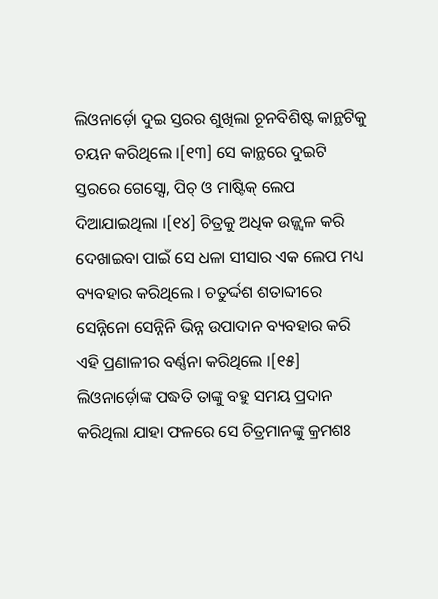ଲିଓନାର୍ଡ଼ୋ ଦୁଇ ସ୍ତରର ଶୁଖିଲା ଚୂନବିଶିଷ୍ଟ କାନ୍ଥଟିକୁ ଚୟନ କରିଥିଲେ ।[୧୩] ସେ କାନ୍ଥରେ ଦୁଇଟି ସ୍ତରରେ ଗେସ୍ସୋ, ପିଚ୍ ଓ ମାଷ୍ଟିକ୍ ଲେପ ଦିଆଯାଇଥିଲା ।[୧୪] ଚିତ୍ରକୁ ଅଧିକ ଉଜ୍ଜ୍ୱଳ କରି ଦେଖାଇବା ପାଇଁ ସେ ଧଳା ସୀସାର ଏକ ଲେପ ମଧ୍ୟ ବ୍ୟବହାର କରିଥିଲେ । ଚତୁର୍ଦ୍ଦଶ ଶତାବ୍ଦୀରେ ସେନ୍ନିନୋ ସେନ୍ନିନି ଭିନ୍ନ ଉପାଦାନ ବ୍ୟବହାର କରି ଏହି ପ୍ରଣାଳୀର ବର୍ଣ୍ଣନା କରିଥିଲେ ।[୧୫] ଲିଓନାର୍ଡ଼ୋଙ୍କ ପଦ୍ଧତି ତାଙ୍କୁ ବହୁ ସମୟ ପ୍ରଦାନ କରିଥିଲା ଯାହା ଫଳରେ ସେ ଚିତ୍ରମାନଙ୍କୁ କ୍ରମଶଃ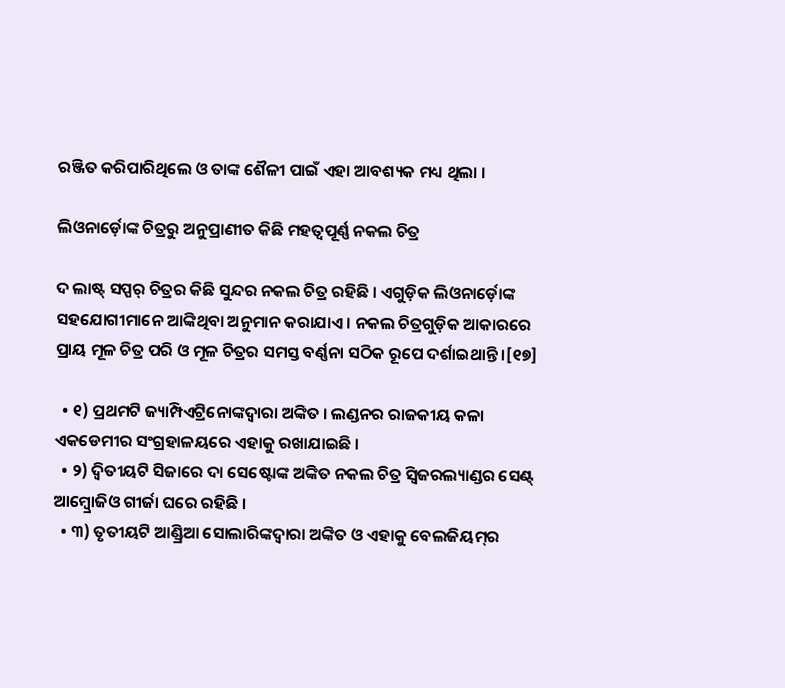ରଞ୍ଜିତ କରିପାରିଥିଲେ ଓ ତାଙ୍କ ଶୈଳୀ ପାଇଁ ଏହା ଆବଶ୍ୟକ ମଧ୍ୟ ଥିଲା ।

ଲିଓନାର୍ଡ଼ୋଙ୍କ ଚିତ୍ରରୁ ଅନୁପ୍ରାଣୀତ କିଛି ମହତ୍ୱପୂର୍ଣ୍ଣ ନକଲ ଚିତ୍ର

ଦ ଲାଷ୍ଟ୍ ସପ୍ପର୍ ଚିତ୍ରର କିଛି ସୁନ୍ଦର ନକଲ ଚିତ୍ର ରହିଛି । ଏଗୁଡ଼ିକ ଲିଓନାର୍ଡ଼ୋଙ୍କ ସହଯୋଗୀମାନେ ଆଙ୍କିଥିବା ଅନୁମାନ କରାଯାଏ । ନକଲ ଚିତ୍ରଗୁଡ଼ିକ ଆକାରରେ ପ୍ରାୟ ମୂଳ ଚିତ୍ର ପରି ଓ ମୂଳ ଚିତ୍ରର ସମସ୍ତ ବର୍ଣ୍ଣନା ସଠିକ ରୂପେ ଦର୍ଶାଇଥାନ୍ତି ।[୧୭]

  • ୧) ପ୍ରଥମଟି ଜ୍ୟାମ୍ପିଏଟ୍ରିନୋଙ୍କଦ୍ୱାରା ଅଙ୍କିତ । ଲଣ୍ଡନର ରାଜକୀୟ କଳା ଏକଡେମୀର ସଂଗ୍ରହାଳୟରେ ଏହାକୁ ରଖାଯାଇଛି ।
  • ୨) ଦ୍ୱିତୀୟଟି ସିଜାରେ ଦା ସେଷ୍ଟୋଙ୍କ ଅଙ୍କିତ ନକଲ ଚିତ୍ର ସ୍ୱିଜରଲ୍ୟାଣ୍ଡର ସେଣ୍ଟ୍ ଆମ୍ବ୍ରୋଜିଓ ଗୀର୍ଜା ଘରେ ରହିଛି ।
  • ୩) ତୃତୀୟଟି ଆଣ୍ଡ୍ରିଆ ସୋଲାରିଙ୍କଦ୍ୱାରା ଅଙ୍କିତ ଓ ଏହାକୁ ବେଲଜିୟମ୍‍ର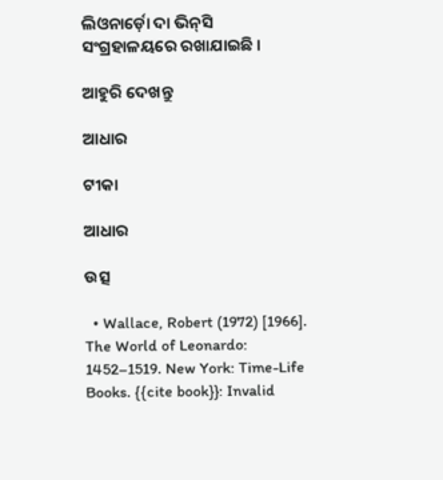ଲିଓନାର୍ଡ଼ୋ ଦା ଭିନ୍‍ସି ସଂଗ୍ରହାଳୟରେ ରଖାଯାଇଛି ।

ଆହୁରି ଦେଖନ୍ତୁ

ଆଧାର

ଟୀକା

ଆଧାର

ଉତ୍ସ

  • Wallace, Robert (1972) [1966]. The World of Leonardo: 1452–1519. New York: Time-Life Books. {{cite book}}: Invalid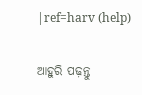|ref=harv (help)

ଆହୁରି ପଢ଼ନ୍ତୁ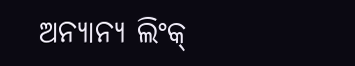ଅନ୍ୟାନ୍ୟ ଲିଂକ୍